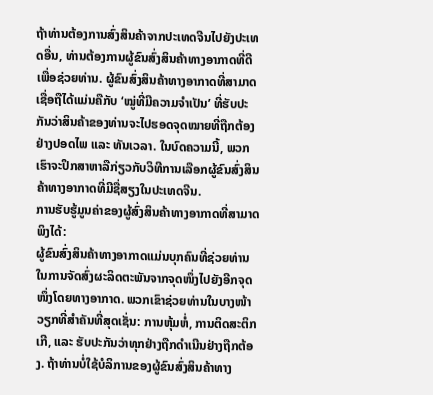ຖ້າທ່ານຕ້ອງການສົ່ງສິນຄ້າຈາກປະເທດຈີນໄປຍັງປະເທດອື່ນ, ທ່ານຕ້ອງການຜູ້ຂົນສົ່ງສິນຄ້າທາງອາກາດທີ່ດີເພື່ອຊ່ວຍທ່ານ. ຜູ້ຂົນສົ່ງສິນຄ້າທາງອາກາດທີ່ສາມາດເຊື່ອຖືໄດ້ແມ່ນຄືກັບ ‘ໝູ່ທີ່ມີຄວາມຈຳເປັນ’ ທີ່ຮັບປະກັນວ່າສິນຄ້າຂອງທ່ານຈະໄປຮອດຈຸດໝາຍທີ່ຖືກຕ້ອງຢ່າງປອດໄພ ແລະ ທັນເວລາ. ໃນບົດຄວາມນີ້, ພວກເຮົາຈະປຶກສາຫາລືກ່ຽວກັບວິທີການເລືອກຜູ້ຂົນສົ່ງສິນຄ້າທາງອາກາດທີ່ມີຊື່ສຽງໃນປະເທດຈີນ.
ການຮັບຮູ້ມູນຄ່າຂອງຜູ້ສົ່ງສິນຄ້າທາງອາກາດທີ່ສາມາດພິງໄດ້:
ຜູ້ຂົນສົ່ງສິນຄ້າທາງອາກາດແມ່ນບຸກຄົນທີ່ຊ່ວຍທ່ານໃນການຈັດສົ່ງຜະລິດຕະພັນຈາກຈຸດໜຶ່ງໄປຍັງອີກຈຸດໜຶ່ງໂດຍທາງອາກາດ. ພວກເຂົາຊ່ວຍທ່ານໃນບາງໜ້າວຽກທີ່ສຳຄັນທີ່ສຸດເຊັ່ນ: ການຫຸ້ມຫໍ່, ການຕິດສະຕິກເກີ, ແລະ ຮັບປະກັນວ່າທຸກຢ່າງຖືກດຳເນີນຢ່າງຖືກຕ້ອງ. ຖ້າທ່ານບໍ່ໃຊ້ບໍລິການຂອງຜູ້ຂົນສົ່ງສິນຄ້າທາງ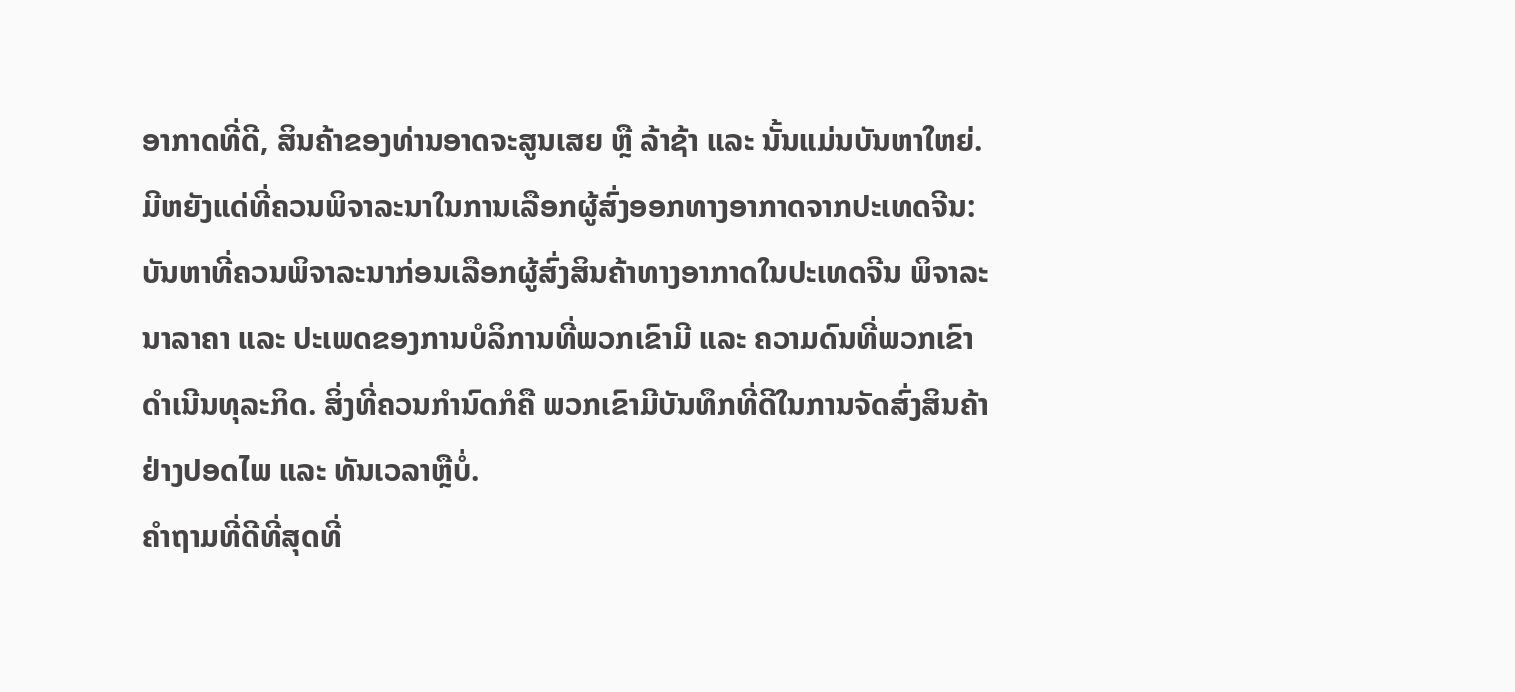ອາກາດທີ່ດີ, ສິນຄ້າຂອງທ່ານອາດຈະສູນເສຍ ຫຼື ລ້າຊ້າ ແລະ ນັ້ນແມ່ນບັນຫາໃຫຍ່.
ມີຫຍັງແດ່ທີ່ຄວນພິຈາລະນາໃນການເລືອກຜູ້ສົ່ງອອກທາງອາກາດຈາກປະເທດຈີນ:
ບັນຫາທີ່ຄວນພິຈາລະນາກ່ອນເລືອກຜູ້ສົ່ງສິນຄ້າທາງອາກາດໃນປະເທດຈີນ ພິຈາລະນາລາຄາ ແລະ ປະເພດຂອງການບໍລິການທີ່ພວກເຂົາມີ ແລະ ຄວາມດົນທີ່ພວກເຂົາດຳເນີນທຸລະກິດ. ສິ່ງທີ່ຄວນກຳນົດກໍຄື ພວກເຂົາມີບັນທຶກທີ່ດີໃນການຈັດສົ່ງສິນຄ້າຢ່າງປອດໄພ ແລະ ທັນເວລາຫຼືບໍ່.
ຄຳຖາມທີ່ດີທີ່ສຸດທີ່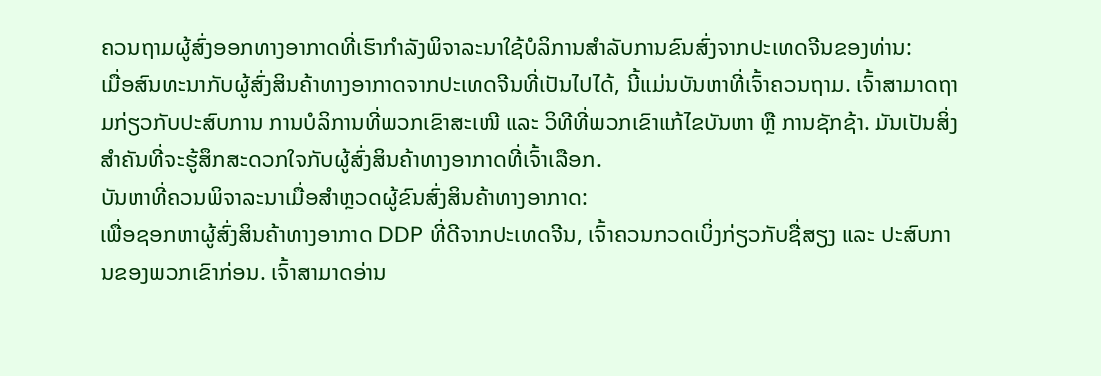ຄວນຖາມຜູ້ສົ່ງອອກທາງອາກາດທີ່ເຮົາກຳລັງພິຈາລະນາໃຊ້ບໍລິການສຳລັບການຂົນສົ່ງຈາກປະເທດຈີນຂອງທ່ານ:
ເມື່ອສົນທະນາກັບຜູ້ສົ່ງສິນຄ້າທາງອາກາດຈາກປະເທດຈີນທີ່ເປັນໄປໄດ້, ນີ້ແມ່ນບັນຫາທີ່ເຈົ້າຄວນຖາມ. ເຈົ້າສາມາດຖາມກ່ຽວກັບປະສົບການ ການບໍລິການທີ່ພວກເຂົາສະເໜີ ແລະ ວິທີທີ່ພວກເຂົາແກ້ໄຂບັນຫາ ຫຼື ການຊັກຊ້າ. ມັນເປັນສິ່ງສຳຄັນທີ່ຈະຮູ້ສຶກສະດວກໃຈກັບຜູ້ສົ່ງສິນຄ້າທາງອາກາດທີ່ເຈົ້າເລືອກ.
ບັນຫາທີ່ຄວນພິຈາລະນາເມື່ອສຳຫຼວດຜູ້ຂົນສົ່ງສິນຄ້າທາງອາກາດ:
ເພື່ອຊອກຫາຜູ້ສົ່ງສິນຄ້າທາງອາກາດ DDP ທີ່ດີຈາກປະເທດຈີນ, ເຈົ້າຄວນກວດເບິ່ງກ່ຽວກັບຊື່ສຽງ ແລະ ປະສົບການຂອງພວກເຂົາກ່ອນ. ເຈົ້າສາມາດອ່ານ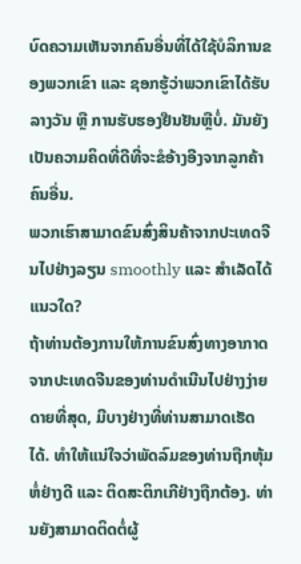ບົດຄວາມເຫັນຈາກຄົນອື່ນທີ່ໄດ້ໃຊ້ບໍລິການຂອງພວກເຂົາ ແລະ ຊອກຮູ້ວ່າພວກເຂົາໄດ້ຮັບລາງວັນ ຫຼື ການຮັບຮອງຢືນຢັນຫຼືບໍ່. ມັນຍັງເປັນຄວາມຄິດທີ່ດີທີ່ຈະຂໍອ້າງອີງຈາກລູກຄ້າຄົນອື່ນ.
ພວກເຮົາສາມາດຂົນສົ່ງສິນຄ້າຈາກປະເທດຈີນໄປຢ່າງລຽນ smoothly ແລະ ສຳເລັດໄດ້ແນວໃດ?
ຖ້າທ່ານຕ້ອງການໃຫ້ການຂົນສົ່ງທາງອາກາດຈາກປະເທດຈີນຂອງທ່ານດຳເນີນໄປຢ່າງງ່າຍດາຍທີ່ສຸດ, ມີບາງຢ່າງທີ່ທ່ານສາມາດເຮັດໄດ້. ທຳໃຫ້ແນ່ໃຈວ່າພັດລົມຂອງທ່ານຖືກຫຸ້ມຫໍ່ຢ່າງດີ ແລະ ຕິດສະຕິກເກີຢ່າງຖືກຕ້ອງ. ທ່ານຍັງສາມາດຕິດຕໍ່ຜູ້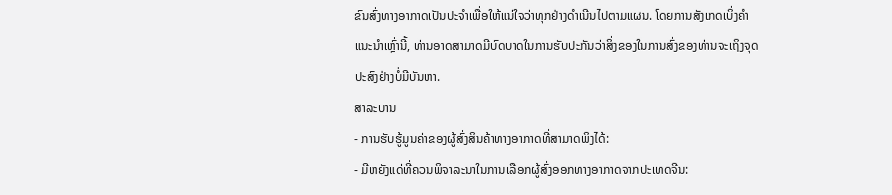ຂົນສົ່ງທາງອາກາດເປັນປະຈຳເພື່ອໃຫ້ແນ່ໃຈວ່າທຸກຢ່າງດຳເນີນໄປຕາມແຜນ. ໂດຍການສັງເກດເບິ່ງຄຳແນະນຳເຫຼົ່ານີ້, ທ່ານອາດສາມາດມີບົດບາດໃນການຮັບປະກັນວ່າສິ່ງຂອງໃນການສົ່ງຂອງທ່ານຈະເຖິງຈຸດປະສົງຢ່າງບໍ່ມີບັນຫາ.
ສາລະບານ
- ການຮັບຮູ້ມູນຄ່າຂອງຜູ້ສົ່ງສິນຄ້າທາງອາກາດທີ່ສາມາດພິງໄດ້:
- ມີຫຍັງແດ່ທີ່ຄວນພິຈາລະນາໃນການເລືອກຜູ້ສົ່ງອອກທາງອາກາດຈາກປະເທດຈີນ: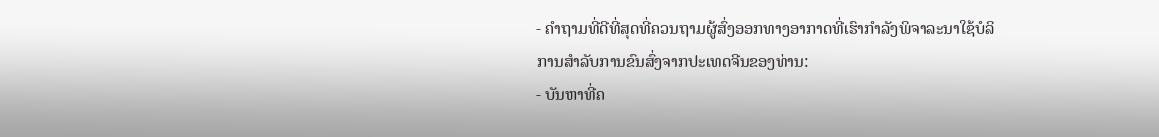- ຄຳຖາມທີ່ດີທີ່ສຸດທີ່ຄວນຖາມຜູ້ສົ່ງອອກທາງອາກາດທີ່ເຮົາກຳລັງພິຈາລະນາໃຊ້ບໍລິການສຳລັບການຂົນສົ່ງຈາກປະເທດຈີນຂອງທ່ານ:
- ບັນຫາທີ່ຄ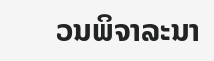ວນພິຈາລະນາ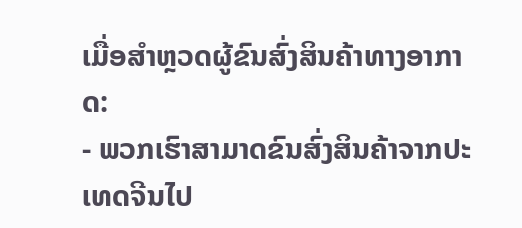ເມື່ອສຳຫຼວດຜູ້ຂົນສົ່ງສິນຄ້າທາງອາກາດ:
- ພວກເຮົາສາມາດຂົນສົ່ງສິນຄ້າຈາກປະເທດຈີນໄປ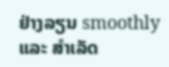ຢ່າງລຽນ smoothly ແລະ ສຳເລັດ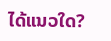ໄດ້ແນວໃດ?